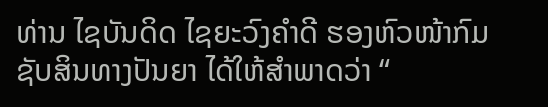ທ່ານ ໄຊບັນດິດ ໄຊຍະວົງຄຳດີ ຮອງຫົວໜ້າກົມຊັບສິນທາງປັນຍາ ໄດ້ໃຫ້ສຳພາດວ່າ “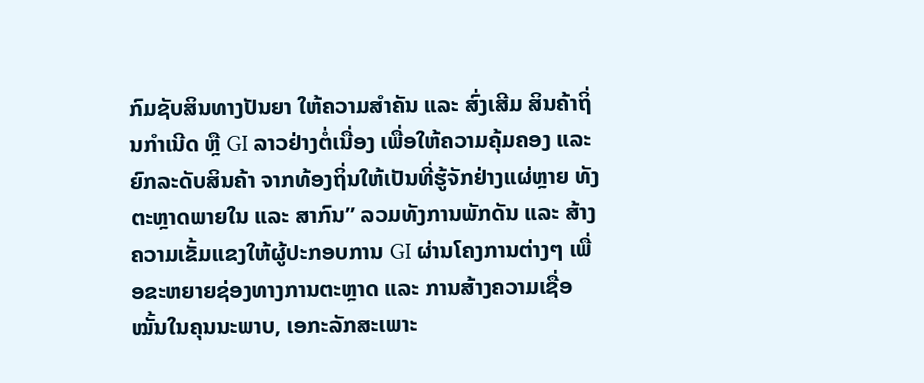ກົມຊັບສິນທາງປັນຍາ ໃຫ້ຄວາມສຳຄັນ ແລະ ສົ່ງເສີມ ສິນຄ້າຖິ່ນກຳເນີດ ຫຼື GI ລາວຢ່າງຕໍ່ເນື່ອງ ເພື່ອໃຫ້ຄວາມຄຸ້ມຄອງ ແລະ ຍົກລະດັບສິນຄ້າ ຈາກທ້ອງຖິ່ນໃຫ້ເປັນທີ່ຮູ້ຈັກຢ່າງແຜ່ຫຼາຍ ທັງຕະຫຼາດພາຍໃນ ແລະ ສາກົນ” ລວມທັງການພັກດັນ ແລະ ສ້າງຄວາມເຂັ້ມແຂງໃຫ້ຜູ້ປະກອບການ GI ຜ່ານໂຄງການຕ່າງໆ ເພື່ອຂະຫຍາຍຊ່ອງທາງການຕະຫຼາດ ແລະ ການສ້າງຄວາມເຊື່ອໝັ້ນໃນຄຸນນະພາບ, ເອກະລັກສະເພາະ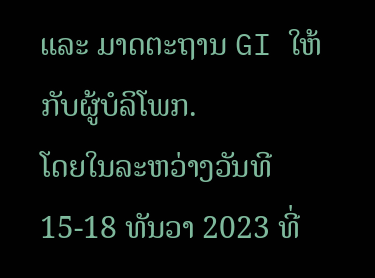ແລະ ມາດຕະຖານ GI ໃຫ້ກັບຜູ້ບໍລິໂພກ.
ໂດຍໃນລະຫວ່າງວັນທີ 15-18 ທັນວາ 2023 ທີ່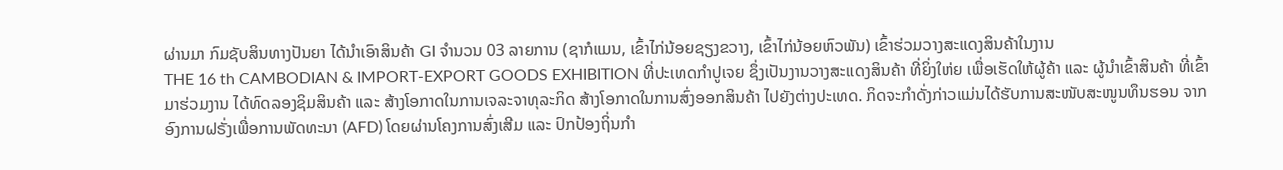ຜ່ານມາ ກົມຊັບສິນທາງປັນຍາ ໄດ້ນຳເອົາສິນຄ້າ GI ຈຳນວນ 03 ລາຍການ (ຊາກໍແມນ, ເຂົ້າໄກ່ນ້ອຍຊຽງຂວາງ, ເຂົ້າໄກ່ນ້ອຍຫົວພັນ) ເຂົ້າຮ່ວມວາງສະແດງສິນຄ້າໃນງານ
THE 16 th CAMBODIAN & IMPORT-EXPORT GOODS EXHIBITION ທີ່ປະເທດກຳປູເຈຍ ຊຶ່ງເປັນງານວາງສະແດງສິນຄ້າ ທີ່ຍິ່ງໃຫ່ຍ ເພື່ອເຮັດໃຫ້ຜູ້ຄ້າ ແລະ ຜູ້ນຳເຂົ້າສິນຄ້າ ທີ່ເຂົ້າມາຮ່ວມງານ ໄດ້ທົດລອງຊິມສິນຄ້າ ແລະ ສ້າງໂອກາດໃນການເຈລະຈາທຸລະກິດ ສ້າງໂອກາດໃນການສົ່ງອອກສິນຄ້າ ໄປຍັງຕ່າງປະເທດ. ກິດຈະກຳດັ່ງກ່າວແມ່ນໄດ້ຮັບການສະໜັບສະໜູນທຶນຮອນ ຈາກອົງການຝຣັ່ງເພື່ອການພັດທະນາ (AFD) ໂດຍຜ່ານໂຄງການສົ່ງເສີມ ແລະ ປົກປ້ອງຖິ່ນກຳ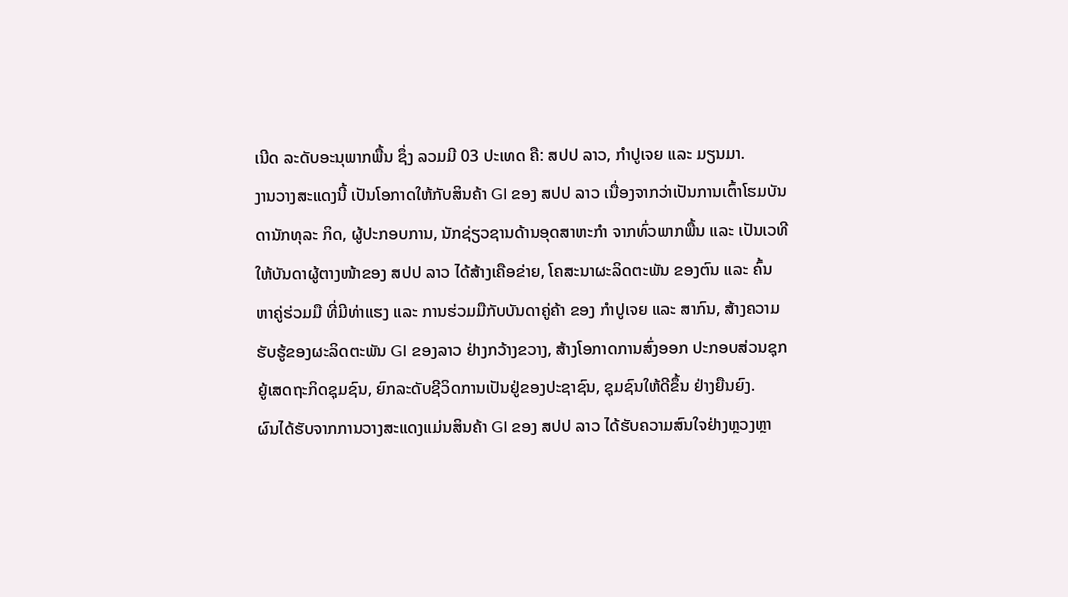ເນີດ ລະດັບອະນຸພາກພື້ນ ຊຶ່ງ ລວມມີ 03 ປະເທດ ຄື: ສປປ ລາວ, ກຳປູເຈຍ ແລະ ມຽນມາ.
ງານວາງສະແດງນີ້ ເປັນໂອກາດໃຫ້ກັບສິນຄ້າ GI ຂອງ ສປປ ລາວ ເນື່ອງຈາກວ່າເປັນການເຕົ້າໂຮມບັນດານັກທຸລະ ກິດ, ຜູ້ປະກອບການ, ນັກຊ່ຽວຊານດ້ານອຸດສາຫະກຳ ຈາກທົ່ວພາກພື້ນ ແລະ ເປັນເວທີໃຫ້ບັນດາຜູ້ຕາງໜ້າຂອງ ສປປ ລາວ ໄດ້ສ້າງເຄືອຂ່າຍ, ໂຄສະນາຜະລິດຕະພັນ ຂອງຕົນ ແລະ ຄົ້ນຫາຄູ່ຮ່ວມມື ທີ່ມີທ່າແຮງ ແລະ ການຮ່ວມມືກັບບັນດາຄູ່ຄ້າ ຂອງ ກຳປູເຈຍ ແລະ ສາກົນ, ສ້າງຄວາມຮັບຮູ້ຂອງຜະລິດຕະພັນ GI ຂອງລາວ ຢ່າງກວ້າງຂວາງ, ສ້າງໂອກາດການສົ່ງອອກ ປະກອບສ່ວນຊຸກຍູ້ເສດຖະກິດຊຸມຊົນ, ຍົກລະດັບຊີວິດການເປັນຢູ່ຂອງປະຊາຊົນ, ຊຸມຊົນໃຫ້ດີຂຶ້ນ ຢ່າງຍືນຍົງ.
ຜົນໄດ້ຮັບຈາກການວາງສະແດງແມ່ນສິນຄ້າ GI ຂອງ ສປປ ລາວ ໄດ້ຮັບຄວາມສົນໃຈຢ່າງຫຼວງຫຼາ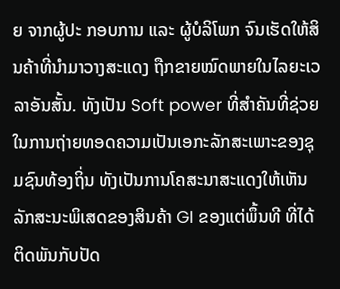ຍ ຈາກຜູ້ປະ ກອບການ ແລະ ຜູ້ບໍລິໂພກ ຈົນເຮັດໃຫ້ສິນຄ້າທີ່ນຳມາວາງສະແດງ ຖືກຂາຍໝົດພາຍໃນໄລຍະເວລາອັນສັ້ນ. ທັງເປັນ Soft power ທີ່ສຳຄັນທີ່ຊ່ວຍໃນການຖ່າຍທອດຄວາມເປັນເອກະລັກສະເພາະຂອງຊຸມຊົນທ້ອງຖິ່ນ ທັງເປັນການໂຄສະນາສະແດງໃຫ້ເຫັນລັກສະນະພິເສດຂອງສິນຄ້າ GI ຂອງແຕ່ພຶ້ນທີ ທີ່ໄດ້ຕິດພັນກັບປັດ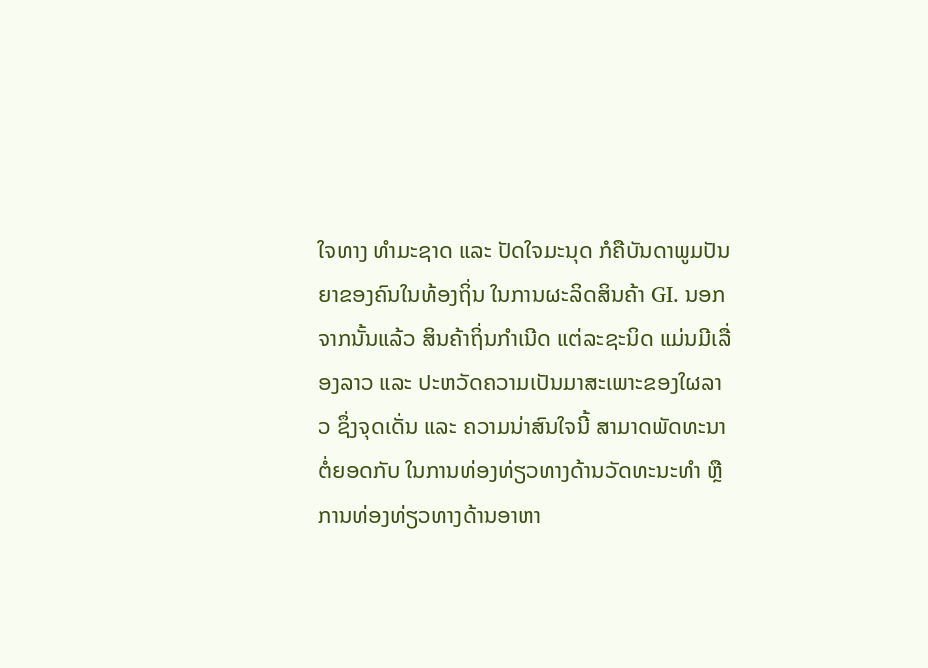ໃຈທາງ ທຳມະຊາດ ແລະ ປັດໃຈມະນຸດ ກໍຄືບັນດາພູມປັນຍາຂອງຄົນໃນທ້ອງຖິ່ນ ໃນການຜະລິດສິນຄ້າ GI. ນອກຈາກນັ້ນແລ້ວ ສິນຄ້າຖິ່ນກໍາເນີດ ແຕ່ລະຊະນິດ ແມ່ນມີເລື່ອງລາວ ແລະ ປະຫວັດຄວາມເປັນມາສະເພາະຂອງໃຜລາວ ຊຶ່ງຈຸດເດັ່ນ ແລະ ຄວາມນ່າສົນໃຈນີ້ ສາມາດພັດທະນາຕໍ່ຍອດກັບ ໃນການທ່ອງທ່ຽວທາງດ້ານວັດທະນະທຳ ຫຼື ການທ່ອງທ່ຽວທາງດ້ານອາຫາ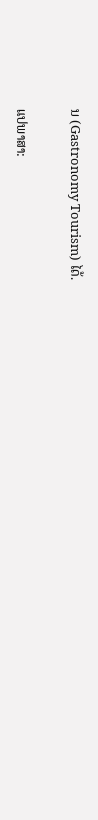ນ (Gastronomy Tourism) ໄດ້.

ແປພາສາ: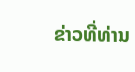ຂ່າວທີ່ທ່ານ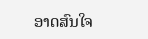ອາດສົນໃຈ